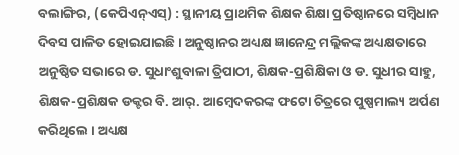ବଲାଙ୍ଗିର, (କେପିଏନ୍ଏସ୍) : ସ୍ଥାନୀୟ ପ୍ରାଥମିକ ଶିକ୍ଷକ ଶିକ୍ଷା ପ୍ରତିଷ୍ଠାନରେ ସମ୍ବିଧାନ ଦିବସ ପାଳିତ ହୋଇଯାଇଛି । ଅନୁଷ୍ଠାନର ଅଧ୍ୟକ୍ଷ ଜ୍ଞାନେନ୍ଦ୍ର ମଲ୍ଲିକଙ୍କ ଅଧ୍ୟକ୍ଷତାରେ ଅନୁଷ୍ଠିତ ସଭାରେ ଡ. ସୁଧାଂଶୁବାଳା ତ୍ରିପାଠୀ, ଶିକ୍ଷକ-ପ୍ରଶିକ୍ଷିକା ଓ ଡ. ସୁଧୀର ସାହୁ, ଶିକ୍ଷକ-ପ୍ରଶିକ୍ଷକ ଡକ୍ଟର ବି. ଆର୍. ଆମ୍ବେଦକରଙ୍କ ଫଟୋ ଚିତ୍ରରେ ପୁଷ୍ପମାଲ୍ୟ ଅର୍ପଣ କରିଥିଲେ । ଅଧ୍ୟକ୍ଷ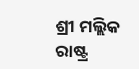ଶ୍ରୀ ମଲ୍ଲିକ ରାଷ୍ଟ୍ର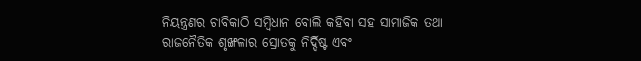ନିୟନ୍ତ୍ରଣର ଚାବିକାଠି ସମ୍ବିଧାନ ବୋଲି କହିବା ସହ ସାମାଜିକ ତଥା ରାଜନୈତିକ ଶୃଙ୍ଖଳାର ସ୍ରୋତକୁ ନିର୍ଦ୍ଦିଷ୍ଟ ଏବଂ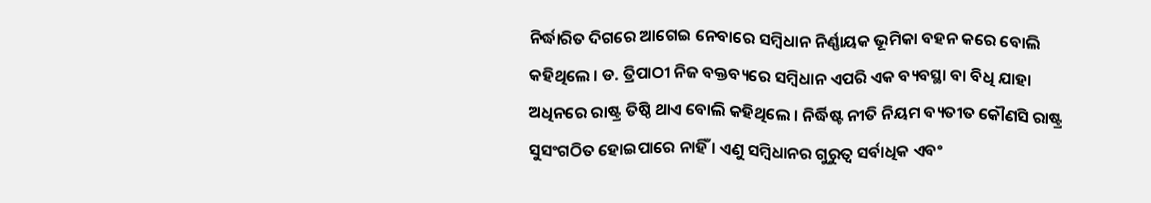ନିର୍ଦ୍ଧାରିତ ଦିଗରେ ଆଗେଇ ନେବାରେ ସମ୍ବିଧାନ ନିର୍ଣ୍ଣାୟକ ଭୂମିକା ବହନ କରେ ବୋଲି କହିଥିଲେ । ଡ. ତ୍ରିପାଠୀ ନିଜ ବକ୍ତବ୍ୟରେ ସମ୍ବିଧାନ ଏପରି ଏକ ବ୍ୟବସ୍ଥା ବା ବିଧି ଯାହା ଅଧିନରେ ରାଷ୍ଟ୍ର ତିଷ୍ଠି ଥାଏ ବୋଲି କହିଥିଲେ । ନିର୍ଦ୍ଧିଷ୍ଟ ନୀତି ନିୟମ ବ୍ୟତୀତ କୌଣସି ରାଷ୍ଟ୍ର ସୁସଂଗଠିତ ହୋଇପାରେ ନାହିଁ । ଏଣୁ ସମ୍ବିଧାନର ଗୁରୁତ୍ୱ ସର୍ବାଧିକ ଏବଂ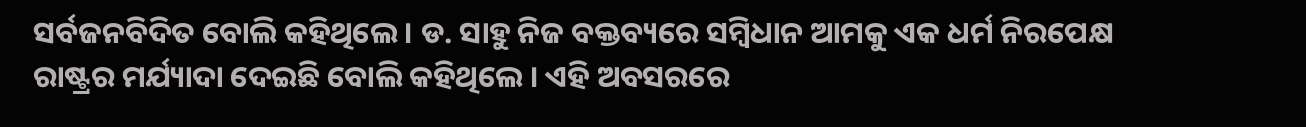ସର୍ବଜନବିଦିତ ବୋଲି କହିଥିଲେ । ଡ. ସାହୁ ନିଜ ବକ୍ତବ୍ୟରେ ସମ୍ବିଧାନ ଆମକୁ ଏକ ଧର୍ମ ନିରପେକ୍ଷ ରାଷ୍ଟ୍ରର ମର୍ଯ୍ୟାଦା ଦେଇଛି ବୋଲି କହିଥିଲେ । ଏହି ଅବସରରେ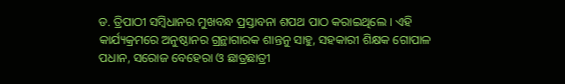ଡ. ତ୍ରିପାଠୀ ସମ୍ବିଧାନର ମୁଖବନ୍ଧ ପ୍ରସ୍ତାବନା ଶପଥ ପାଠ କରାଇଥିଲେ । ଏହି କାର୍ଯ୍ୟକ୍ରମରେ ଅନୁଷ୍ଠାନର ଗ୍ରନ୍ଥାଗାରକ ଶାନ୍ତନୁ ସାହୁ, ସହକାରୀ ଶିକ୍ଷକ ଗୋପାଳ ପଧାନ, ସରୋଜ ବେହେରା ଓ ଛାତ୍ରଛାତ୍ରୀ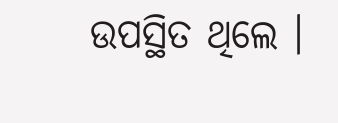ଉପସ୍ଥିତ ଥିଲେ ।